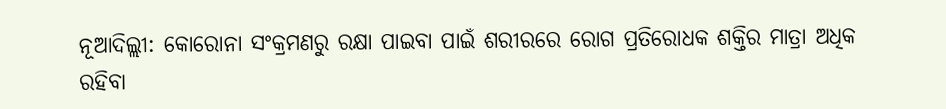ନୂଆଦିଲ୍ଲୀ: କୋରୋନା ସଂକ୍ରମଣରୁ ରକ୍ଷା ପାଇବା ପାଇଁ ଶରୀରରେ ରୋଗ ପ୍ରତିରୋଧକ ଶକ୍ତିର ମାତ୍ରା ଅଧିକ ରହିବା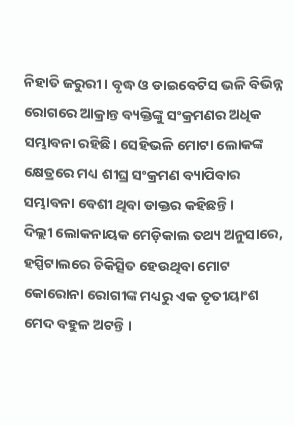ନିହାତି ଜରୁରୀ । ବୃଦ୍ଧ ଓ ଡାଇବେଟିସ ଭଳି ବିଭିନ୍ନ ରୋଗରେ ଆକ୍ରାନ୍ତ ବ୍ୟକ୍ତିଙ୍କୁ ସଂକ୍ରମଣର ଅଧିକ ସମ୍ଭାବନା ରହିଛି। ସେହିଭଳି ମୋଟା ଲୋକଙ୍କ କ୍ଷେତ୍ରରେ ମଧ୍ୟ ଶୀଘ୍ର ସଂକ୍ରମଣ ବ୍ୟାପିବାର ସମ୍ଭାବନା ବେଶୀ ଥିବା ଡାକ୍ତର କହିଛନ୍ତି ।
ଦିଲ୍ଲୀ ଲୋକନାୟକ ମେଡ଼ିକାଲ ତଥ୍ୟ ଅନୁସାରେ, ହସ୍ପିଟାଲରେ ଚିକିତ୍ସିତ ହେଉଥିବା ମୋଟ କୋରୋନା ରୋଗୀଙ୍କ ମଧ୍ୟରୁ ଏକ ତୃତୀୟାଂଶ ମେଦ ବହୁଳ ଅଟନ୍ତି ।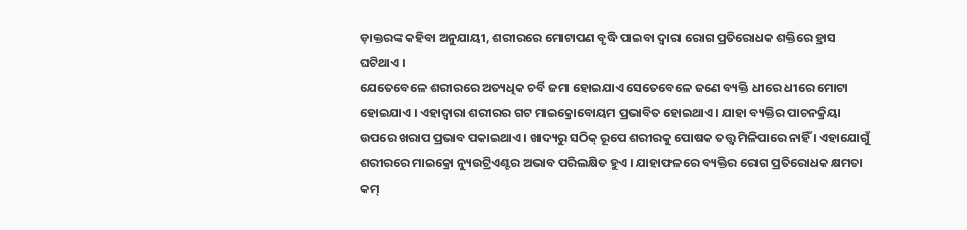ଡ଼ାକ୍ତରଙ୍କ କହିବା ଅନୁଯାୟୀ, ଶରୀରରେ ମୋଟାପଣ ବୃଦ୍ଧି ପାଇବା ଦ୍ବାରା ରୋଗ ପ୍ରତିରୋଧକ ଶକ୍ତିରେ ହ୍ରାସ ଘଟିଥାଏ ।
ଯେତେବେଳେ ଶରୀରରେ ଅତ୍ୟଧିକ ଚର୍ବି ଜମା ହୋଇଯାଏ ସେତେବେଳେ ଜଣେ ବ୍ୟକ୍ତି ଧୀରେ ଧୀରେ ମୋଟା ହୋଇଯାଏ । ଏହାଦ୍ବାରା ଶରୀରର ଗଟ ମାଇକ୍ରୋବୋୟମ ପ୍ରଭାବିତ ହୋଇଥାଏ । ଯାହା ବ୍ୟକ୍ତିର ପାଚନକ୍ରିୟା ଉପରେ ଖରାପ ପ୍ରଭାବ ପକାଇଥାଏ । ଖାଦ୍ୟରୁ ସଠିକ୍ ରୂପେ ଶରୀରକୁ ପୋଷକ ତତ୍ତ୍ବ ମିଳିପାରେ ନାହିଁ । ଏହାଯୋଗୁଁ ଶରୀରରେ ମାଇକ୍ରୋ ନ୍ୟୁଉଟ୍ରିଏଣ୍ଟର ଅଭାବ ପରିଲକ୍ଷିତ ହୁଏ । ଯାହାଫଳରେ ବ୍ୟକ୍ତିର ରୋଗ ପ୍ରତିରୋଧକ କ୍ଷମତା କମ୍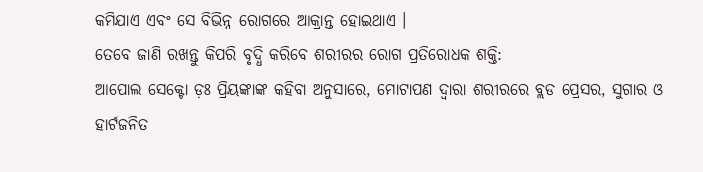କମିଯାଏ ଏବଂ ସେ ବିଭିନ୍ନ ରୋଗରେ ଆକ୍ରାନ୍ତ ହୋଇଥାଏ ।
ତେବେ ଜାଣି ରଖନ୍ତୁ କିପରି ବୃଦ୍ଧି କରିବେ ଶରୀରର ରୋଗ ପ୍ରତିରୋଧକ ଶକ୍ତି:
ଆପୋଲ ସେକ୍ଟୋ ଡ଼ଃ ପ୍ରିୟଙ୍କାଙ୍କ କହିବା ଅନୁସାରେ, ମୋଟାପଣ ଦ୍ବାରା ଶରୀରରେ ବ୍ଲଡ ପ୍ରେସର, ସୁଗାର ଓ ହାର୍ଟଜନିତ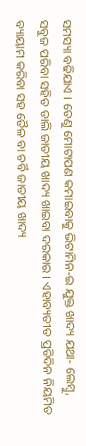ସମସ୍ୟା ବଢିଯାଏ । ତେଣୁ ମୋଟାପଣ କମାଇବାକୁ ଭିଟାମିନ-ଇ ଯୁକ୍ତ ଖାଦ୍ୟ ଯଥା- ଲେମ୍ବୁ, ସବୁଜ ପରିବା ସହିତ ଡାଲି ଜାତୀୟ ଖାଦ୍ୟ ଖାଇବା ଦରକାର । ଏହାବ୍ୟତୀତ ପ୍ରତିଦିନ ନିୟମିତ ବ୍ୟାୟାମ କରିବା ସହ ତୈଳ ବା ଚର୍ବି ଜାତୀୟ ଖାଦ୍ୟ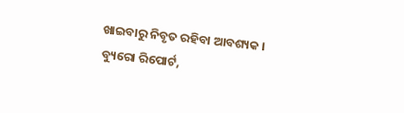ଖାଇବାରୁ ନିବୃତ ରହିବା ଆବଶ୍ୟକ ।
ବ୍ୟୁରୋ ରିପୋର୍ଟ,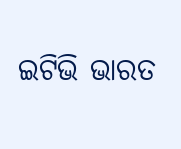ଇଟିଭି ଭାରତ